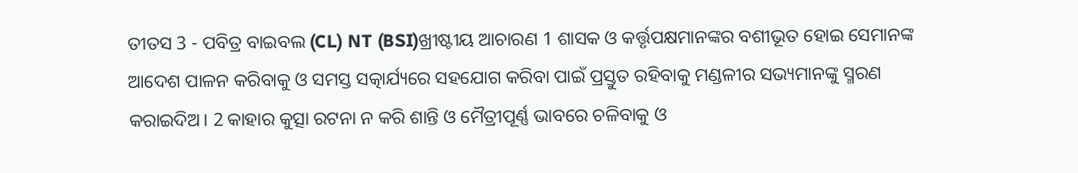ତୀତସ 3 - ପବିତ୍ର ବାଇବଲ (CL) NT (BSI)ଖ୍ରୀଷ୍ଟୀୟ ଆଚାରଣ 1 ଶାସକ ଓ କର୍ତ୍ତୃପକ୍ଷମାନଙ୍କର ବଶୀଭୂତ ହୋଇ ସେମାନଙ୍କ ଆଦେଶ ପାଳନ କରିବାକୁ ଓ ସମସ୍ତ ସତ୍କାର୍ଯ୍ୟରେ ସହଯୋଗ କରିବା ପାଇଁ ପ୍ରସ୍ତୁତ ରହିବାକୁ ମଣ୍ଡଳୀର ସଭ୍ୟମାନଙ୍କୁ ସ୍ମରଣ କରାଇଦିଅ। 2 କାହାର କୁତ୍ସା ରଟନା ନ କରି ଶାନ୍ତି ଓ ମୈତ୍ରୀପୂର୍ଣ୍ଣ ଭାବରେ ଚଳିବାକୁ ଓ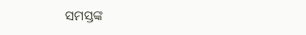ସମସ୍ତଙ୍କ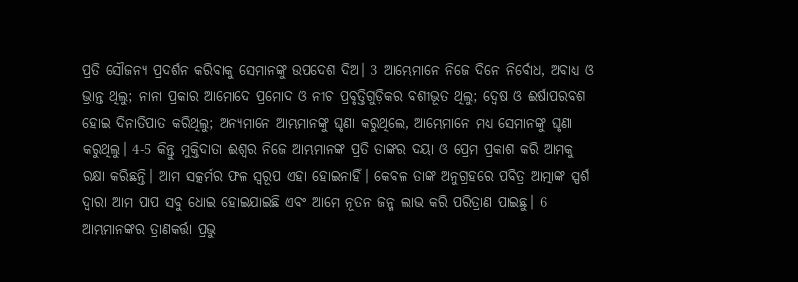ପ୍ରତି ସୌଜନ୍ୟ ପ୍ରଦର୍ଶନ କରିବାକୁ ସେମାନଙ୍କୁ ଉପଦେଶ ଦିଅ। 3 ଆମ୍ଭେମାନେ ନିଜେ ଦିନେ ନିର୍ବୋଧ, ଅବାଧ୍ୟ ଓ ଭ୍ରାନ୍ତ ଥିଲୁ; ନାନା ପ୍ରକାର ଆମୋଦେ ପ୍ରମୋଦ ଓ ନୀଚ ପ୍ରବୃତ୍ତିଗୁଡ଼ିକର ବଶୀଭୂତ ଥିଲୁ; ଦ୍ୱେଷ ଓ ଈର୍ଷାପରବଶ ହୋଇ ଦିନାତିପାତ କରିଥିଲୁ; ଅନ୍ୟମାନେ ଆମ୍ଭମାନଙ୍କୁ ଘୃଣା କରୁଥିଲେ, ଆମ୍ଭେମାନେ ମଧ୍ୟ ସେମାନଙ୍କୁ ଘୃଣା କରୁଥିଲୁ। 4-5 କିନ୍ତୁ ମୁକ୍ତିଦାତା ଈଶ୍ୱର ନିଜେ ଆମ୍ଭମାନଙ୍କ ପ୍ରତି ତାଙ୍କର ଦୟା ଓ ପ୍ରେମ ପ୍ରକାଶ କରି ଆମକୁ ରକ୍ଷା କରିଛନ୍ତି। ଆମ ସତ୍କର୍ମର ଫଳ ସ୍ୱରୂପ ଏହା ହୋଇନାହିଁ। କେବଳ ତାଙ୍କ ଅନୁଗ୍ରହରେ ପବିତ୍ର ଆତ୍ମାଙ୍କ ସ୍ପର୍ଶ ଦ୍ୱାରା ଆମ ପାପ ସବୁ ଧୋଇ ହୋଇଯାଇଛି ଏବଂ ଆମେ ନୂତନ ଜନ୍ମ ଲାଭ କରି ପରିତ୍ରାଣ ପାଇଛୁ। 6 ଆମ୍ଭମାନଙ୍କର ତ୍ରାଣକର୍ତ୍ତା ପ୍ରଭୁ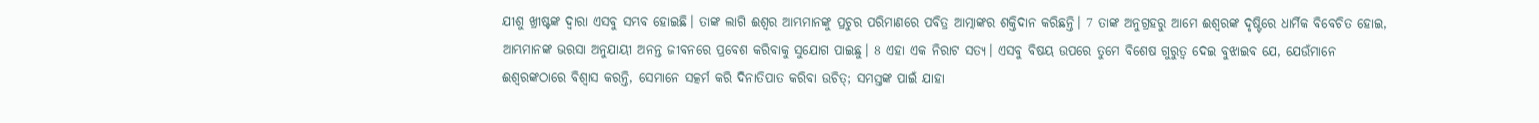ଯୀଶୁ ଖ୍ରୀଷ୍ଟଙ୍କ ଦ୍ୱାରା ଏସବୁ ସମ୍ଭବ ହୋଇଛି। ତାଙ୍କ ଲାଗି ଈଶ୍ୱର ଆମ୍ଭମାନଙ୍କୁ ପ୍ରଚୁର ପରିମାଣରେ ପବିତ୍ର ଆତ୍ମାଙ୍କର ଶକ୍ତିଦାନ କରିଛନ୍ତି। 7 ତାଙ୍କ ଅନୁଗ୍ରହରୁ ଆମେ ଈଶ୍ୱରଙ୍କ ଦୃଷ୍ଟିରେ ଧାର୍ମିକ ବିବେଚିତ ହୋଇ, ଆମ୍ଭମାନଙ୍କ ଭରସା ଅନୁଯାୟୀ ଅନନ୍ତ ଜୀବନରେ ପ୍ରବେଶ କରିବାକୁ ସୁଯୋଗ ପାଇଛୁ। 8 ଏହା ଏକ ନିରାଟ ସତ୍ୟ। ଏସବୁ ବିଷୟ ଉପରେ ତୁମେ ବିଶେଷ ଗୁରୁତ୍ୱ ଦେଇ ବୁଝାଇବ ଯେ, ଯେଉଁମାନେ ଈଶ୍ୱରଙ୍କଠାରେ ବିଶ୍ୱାସ କରନ୍ତି, ସେମାନେ ସତ୍କର୍ମ କରି ଦିନାତିପାତ କରିବା ଉଚିତ୍; ସମସ୍ତଙ୍କ ପାଇଁ ଯାହା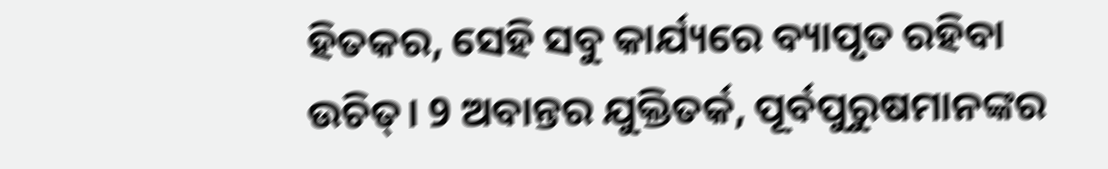ହିତକର, ସେହି ସବୁ କାର୍ଯ୍ୟରେ ବ୍ୟାପୃତ ରହିବା ଉଚିତ୍। 9 ଅବାନ୍ତର ଯୁକ୍ତିତର୍କ, ପୂର୍ବପୁରୁଷମାନଙ୍କର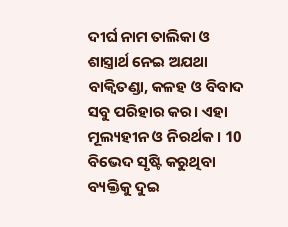ଦୀର୍ଘ ନାମ ତାଲିକା ଓ ଶାସ୍ତ୍ରାର୍ଥ ନେଇ ଅଯଥା ବାକ୍ବିତଣ୍ଡା, କଳହ ଓ ବିବାଦ ସବୁ ପରିହାର କର। ଏହା ମୂଲ୍ୟହୀନ ଓ ନିରର୍ଥକ। 10 ବିଭେଦ ସୃଷ୍ଟି କରୁଥିବା ବ୍ୟକ୍ତିକୁ ଦୁଇ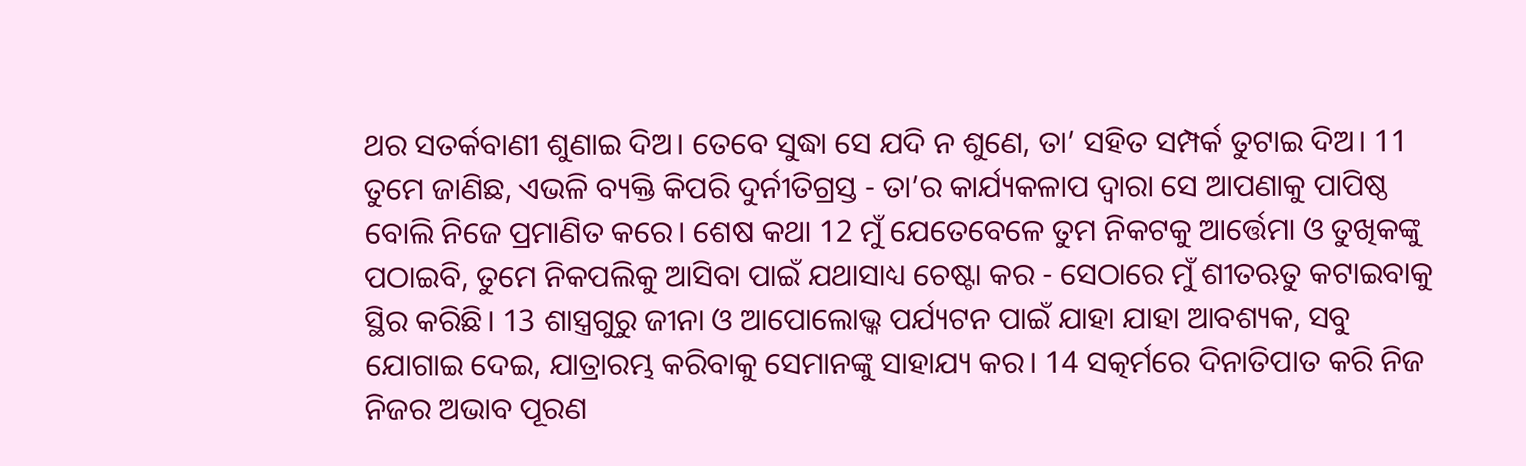ଥର ସତର୍କବାଣୀ ଶୁଣାଇ ଦିଅ। ତେବେ ସୁଦ୍ଧା ସେ ଯଦି ନ ଶୁଣେ, ତା’ ସହିତ ସମ୍ପର୍କ ତୁଟାଇ ଦିଅ। 11 ତୁମେ ଜାଣିଛ, ଏଭଳି ବ୍ୟକ୍ତି କିପରି ଦୁର୍ନୀତିଗ୍ରସ୍ତ - ତା’ର କାର୍ଯ୍ୟକଳାପ ଦ୍ୱାରା ସେ ଆପଣାକୁ ପାପିଷ୍ଠ ବୋଲି ନିଜେ ପ୍ରମାଣିତ କରେ। ଶେଷ କଥା 12 ମୁଁ ଯେତେବେଳେ ତୁମ ନିକଟକୁ ଆର୍ତ୍ତେମା ଓ ତୁଖିକଙ୍କୁ ପଠାଇବି, ତୁମେ ନିକପଲିକୁ ଆସିବା ପାଇଁ ଯଥାସାଧ୍ୟ ଚେଷ୍ଟା କର - ସେଠାରେ ମୁଁ ଶୀତଋତୁ କଟାଇବାକୁ ସ୍ଥିର କରିଛି। 13 ଶାସ୍ତ୍ରଗୁରୁ ଜୀନା ଓ ଆପୋଲୋଭ୍କ ପର୍ଯ୍ୟଟନ ପାଇଁ ଯାହା ଯାହା ଆବଶ୍ୟକ, ସବୁ ଯୋଗାଇ ଦେଇ, ଯାତ୍ରାରମ୍ଭ କରିବାକୁ ସେମାନଙ୍କୁ ସାହାଯ୍ୟ କର। 14 ସତ୍କର୍ମରେ ଦିନାତିପାତ କରି ନିଜ ନିଜର ଅଭାବ ପୂରଣ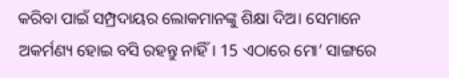କରିବା ପାଇଁ ସମ୍ପ୍ରଦାୟର ଲୋକମାନଙ୍କୁ ଶିକ୍ଷା ଦିଅ। ସେମାନେ ଅକର୍ମଣ୍ୟ ହୋଇ ବସି ରହନ୍ତୁ ନାହିଁ। 15 ଏଠାରେ ମୋ’ ସାଙ୍ଗରେ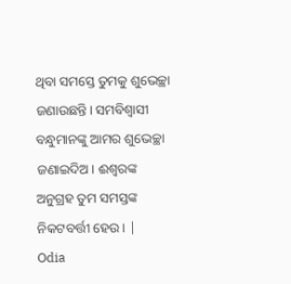ଥିବା ସମସ୍ତେ ତୁମକୁ ଶୁଭେଚ୍ଛା ଜଣାଉଛନ୍ତି। ସମବିଶ୍ୱାସୀ ବନ୍ଧୁମାନଙ୍କୁ ଆମର ଶୁଭେଚ୍ଛା ଜଣାଇଦିଅ। ଈଶ୍ୱରଙ୍କ ଅନୁଗ୍ରହ ତୁମ ସମସ୍ତଙ୍କ ନିକଟବର୍ତ୍ତୀ ହେଉ। |
Odia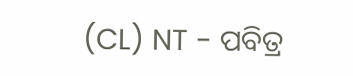(CL) NT - ପବିତ୍ର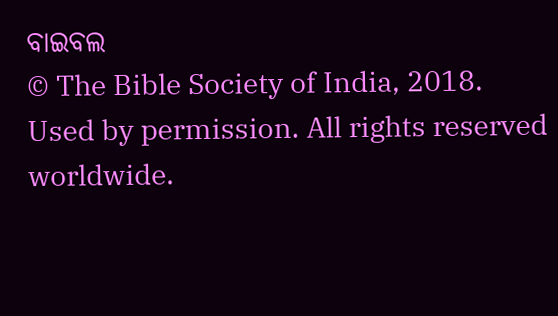ବାଇବଲ
© The Bible Society of India, 2018.
Used by permission. All rights reserved worldwide.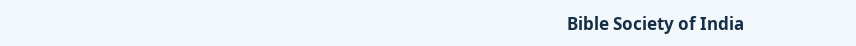Bible Society of India